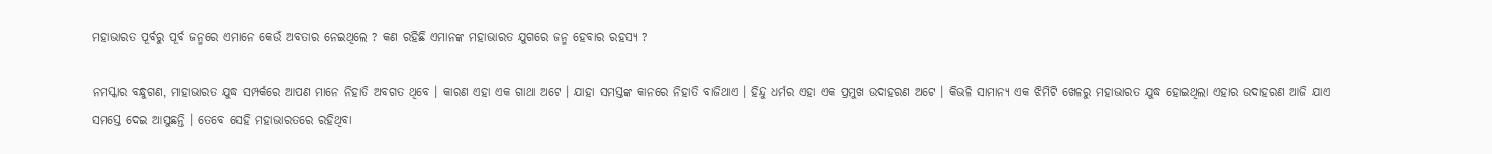ମହାଭାରତ ପୂର୍ବରୁ ପୂର୍ବ ଜନ୍ମରେ ଏମାନେ କେଉଁ ଅବତାର ନେଇଥିଲେ ? କଣ ରହିଛି ଏମାନଙ୍କ ମହାଭାରତ ଯୁଗରେ ଜନ୍ମ ହେବାର ରହସ୍ୟ ?

ନମସ୍କାର ବନ୍ଧୁଗଣ, ମାହାଭାରତ ଯୁଦ୍ଧ ସମ୍ପର୍କରେ ଆପଣ ମାନେ ନିହାତି ଅବଗତ ଥିବେ । କାରଣ ଏହା ଏକ ଗାଥା ଅଟେ । ଯାହା ସମସ୍ତଙ୍କ କାନରେ ନିହାତି ବାଜିଥାଏ । ହିନ୍ଦୁ ଧର୍ମର ଏହା ଏକ ପ୍ରମୁଖ ଉଦାହରଣ ଅଟେ । କିଭଳି ସାମାନ୍ୟ ଏକ ଝିମିଟି ଖେଳରୁ ମହାଭାରତ ଯୁଦ୍ଧ ହୋଇଥିଲା ଏହାର ଉଦାହରଣ ଆଜି ଯାଏ ସମସ୍ତେ ଦେଇ ଆସୁଛନ୍ତି । ତେବେ ସେହି ମହାଭାରତରେ ରହିଥିବା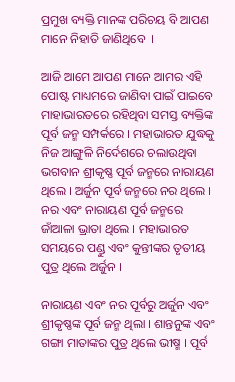ପ୍ରମୁଖ ବ୍ୟକ୍ତି ମାନଙ୍କ ପରିଚୟ ବି ଆପଣ ମାନେ ନିହାତି ଜାଣିଥିବେ  ।

ଆଜି ଆମେ ଆପଣ ମାନେ ଆମର ଏହି ପୋଷ୍ଟ ମାଧ୍ୟମରେ ଜାଣିବା ପାଇଁ ପାଇବେ ମାହାଭାରତରେ ରହିଥିବା ସମସ୍ତ ବ୍ୟକ୍ତିଙ୍କ ପୂର୍ବ ଜନ୍ମ ସମ୍ପର୍କରେ । ମହାଭାରତ ଯୁଦ୍ଧକୁ ନିଜ ଆଙ୍ଗୁଳି ନିର୍ଦେଶରେ ଚଲାଉଥିବା ଭଗବାନ ଶ୍ରୀକୃଷ୍ଣ ପୂର୍ବ ଜନ୍ମରେ ନାରାୟଣ ଥିଲେ । ଅର୍ଜୁନ ପୂର୍ବ ଜନ୍ମରେ ନର ଥିଲେ । ନର ଏବଂ ନାରାୟଣ ପୂର୍ବ ଜନ୍ମରେ ଜାଁଆଳା ଭ୍ରାତା ଥିଲେ । ମହାଭାରତ ସମୟରେ ପଣ୍ଡୁ ଏବଂ କୁନ୍ତୀଙ୍କର ତୃତୀୟ ପୁତ୍ର ଥିଲେ ଅର୍ଜୁନ ।

ନାରାୟଣ ଏବଂ ନର ପୂର୍ବରୁ ଅର୍ଜୁନ ଏବଂ ଶ୍ରୀକୃଷ୍ଣଙ୍କ ପୂର୍ବ ଜନ୍ମ ଥିଲା । ଶାନ୍ତନୁଙ୍କ ଏବଂ ଗଙ୍ଗା ମାତାଙ୍କର ପୁତ୍ର ଥିଲେ ଭୀଷ୍ମ । ପୂର୍ବ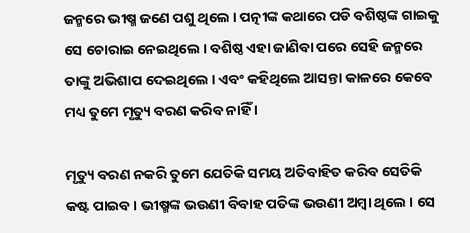ଜନ୍ମରେ ଭୀଷ୍ମ ଜଣେ ପଶୁ ଥିଲେ । ପତ୍ନୀଙ୍କ କଥାରେ ପଡି ବଶିଷ୍ଠଙ୍କ ଗାଇକୁ ସେ ଚୋରାଇ ନେଇଥିଲେ । ବଶିଷ୍ଠ ଏହା ଜାଣିବା ପରେ ସେହି ଜନ୍ମରେ ତାଙ୍କୁ ଅଭିଶାପ ଦେଇଥିଲେ । ଏବଂ କହିଥିଲେ ଆସନ୍ତା କାଳରେ କେବେ ମଧ୍ୟ ତୁମେ ମୃତ୍ୟୁ ବରଣ କରିବ ନାହିଁ ।

ମୃତ୍ୟୁ ବରଣ ନକରି ତୁମେ ଯେତିକି ସମୟ ଅତିବାହିତ କରିବ ସେତିକି କଷ୍ଟ ପାଇବ । ଭୀଷ୍ମଙ୍କ ଭଉଣୀ ବିବାହ ପତିଙ୍କ ଭଉଣୀ ଅମ୍ବା ଥିଲେ । ସେ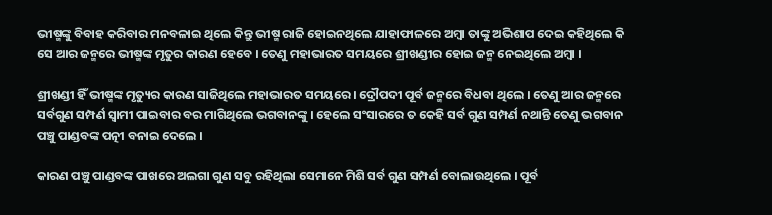ଭୀଷ୍ମଙ୍କୁ ବିବାହ କରିବାର ମନବଳାଇ ଥିଲେ କିନ୍ତୁ ଭୀଷ୍ମ ରାଜି ହୋଇନଥିଲେ ଯାହାଫାଳରେ ଅମ୍ବା ତାଙ୍କୁ ଅଭିଶାପ ଦେଇ କହିଥିଲେ କି ସେ ଆର ଜନ୍ମରେ ଭୀଷ୍ମଙ୍କ ମୃତୁର କାରଣ ହେବେ । ତେଣୁ ମହାଭାରତ ସମୟରେ ଶ୍ରୀଖଣ୍ଡୀର ହୋଇ ଜନ୍ମ ନେଇଥିଲେ ଅମ୍ବା ।

ଶ୍ରୀଖଣ୍ଡୀ ହିଁ ଭୀଷ୍ମଙ୍କ ମୃତ୍ୟୁର କାରଣ ସାଜିଥିଲେ ମହାଭାରତ ସମୟରେ । ଦ୍ରୌପଦୀ ପୂର୍ବ ଜନ୍ମରେ ବିଧବା ଥିଲେ । ତେଣୁ ଆର ଜନ୍ମରେ ସର୍ବଗୁଣ ସମ୍ପର୍ଣ ସ୍ଵାମୀ ପାଇବାର ବର ମାଗିଥିଲେ ଭଗବାନଙ୍କୁ । ହେଲେ ସଂସାରରେ ତ କେହି ସର୍ବ ଗୁଣ ସମ୍ପର୍ଣ ନଥାନ୍ତି ତେଣୁ ଭଗବାନ ପଞ୍ଚୁ ପାଣ୍ଡବଙ୍କ ପତ୍ନୀ ବନାଇ ଦେଲେ ।

କାରଣ ପଞ୍ଚୁ ପାଣ୍ଡବଙ୍କ ପାଖରେ ଅଲଗା ଗୁଣ ସବୁ ରହିଥିଲା ସେମାନେ ମିଶି ସର୍ବ ଗୁଣ ସମ୍ପର୍ଣ ବୋଲାଉଥିଲେ । ପୂର୍ବ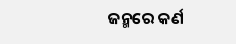ଜନ୍ମରେ କର୍ଣ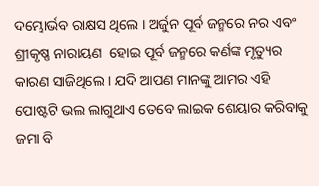ଦମ୍ଭୋର୍ଭବ ରାକ୍ଷସ ଥିଲେ । ଅର୍ଜୁନ ପୂର୍ବ ଜନ୍ମରେ ନର ଏବଂ ଶ୍ରୀକୃଷ୍ଣ ନାରାୟଣ  ହୋଇ ପୂର୍ବ ଜନ୍ମରେ କର୍ଣଙ୍କ ମୃତ୍ୟୁର କାରଣ ସାଜିଥିଲେ । ଯଦି ଆପଣ ମାନଙ୍କୁ ଆମର ଏହି ପୋଷ୍ଟଟି ଭଲ ଲାଗୁଥାଏ ତେବେ ଲାଇକ ଶେୟାର କରିବାକୁ ଜମା ବି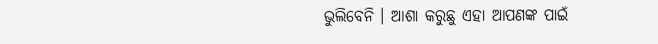ଭୁଲିବେନି । ଆଶା କରୁଛୁ ଏହା ଆପଣଙ୍କ ପାଇଁ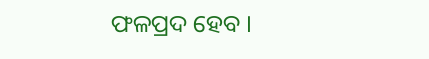ଫଳପ୍ରଦ ହେବ ।